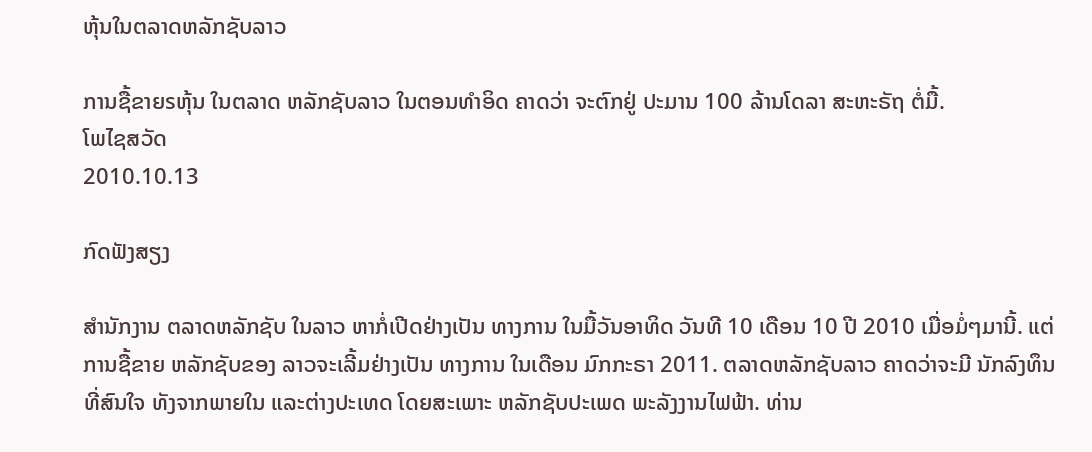ຫຸ້ນໃນຕລາດຫລັກຊັບລາວ

ການຊື້ຂາຍsຫຸ້ນ ໃນຕລາດ ຫລັກຊັບລາວ ໃນຕອນທໍາອິດ ຄາດວ່າ ຈະຕົກຢູ່ ປະມານ 100 ລ້ານໂດລາ ສະຫະຣັຖ ຕໍ່ມື້.
ໂພໄຊສວັດ
2010.10.13

ກົດຟັງສຽງ

ສຳນັກງານ ຕລາດຫລັກຊັບ ໃນລາວ ຫາກໍ່ເປີດຢ່າງເປັນ ທາງການ ໃນມື້ວັນອາທິດ ວັນທີ 10 ເດືອນ 10 ປີ 2010 ເມື່ອມໍ່ໆມານີ້. ແຕ່ການຊື້ຂາຍ ຫລັກຊັບຂອງ ລາວຈະເລີ້ມຢ່າງເປັນ ທາງການ ໃນເດືອນ ມົກກະຣາ 2011. ຕລາດຫລັກຊັບລາວ ຄາດວ່າຈະມີ ນັກລົງທຶນທີ່ສົນໃຈ ທັງຈາກພາຍໃນ ແລະຕ່າງປະເທດ ໂດຍສະເພາະ ຫລັກຊັບປະເພດ ພະລັງງານໄຟຟ້າ. ທ່ານ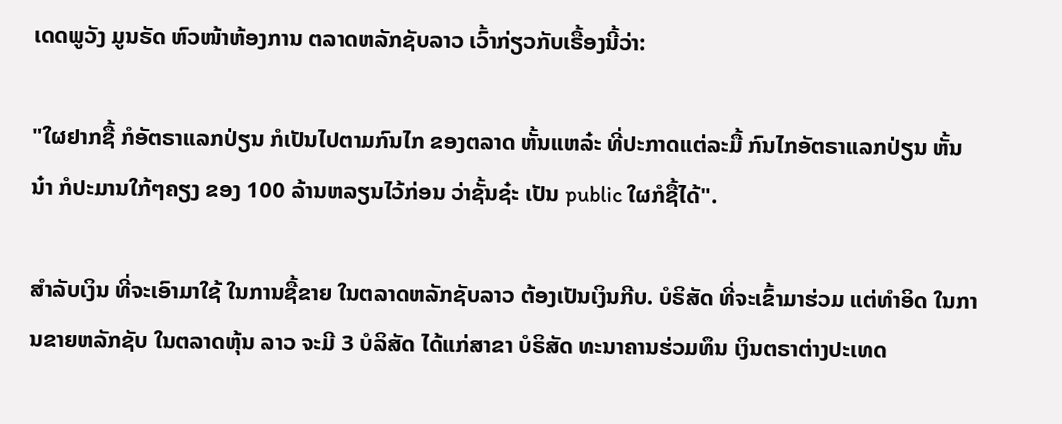ເດດພູວັງ ມູນຣັດ ຫົວໜ້າຫ້ອງການ ຕລາດຫລັກຊັບລາວ ເວົ້າກ່ຽວກັບເຣື້ອງນີ້ວ່າ:

"ໃຜຢາກຊື້ ກໍອັຕຣາແລກປ່ຽນ ກໍເປັນໄປຕາມກົນໄກ ຂອງຕລາດ ຫັ້ນແຫລ໋ະ ທີ່ປະກາດແຕ່ລະມື້ ກົນໄກອັຕຣາແລກປ່ຽນ ຫັ້ນນ໋າ ກໍປະມານໃກ້ໆຄຽງ ຂອງ 100 ລ້ານຫລຽນໄວ້ກ່ອນ ວ່າຊັ້ນຊ໋ະ ເປັນ public ໃຜກໍຊື້ໄດ້".

ສຳລັບເງິນ ທີ່ຈະເອົາມາໃຊ້ ໃນການຊື້ຂາຍ ໃນຕລາດຫລັກຊັບລາວ ຕ້ອງເປັນເງິນກີບ. ບໍຣິສັດ ທີ່ຈະເຂົ້າມາຮ່ວມ ແຕ່ທຳອິດ ໃນການຂາຍຫລັກຊັບ ໃນຕລາດຫຸ້ນ ລາວ ຈະມີ 3 ບໍລິສັດ ໄດ້ແກ່ສາຂາ ບໍຣິສັດ ທະນາຄານຮ່ວມທຶນ ເງິນຕຣາຕ່າງປະເທດ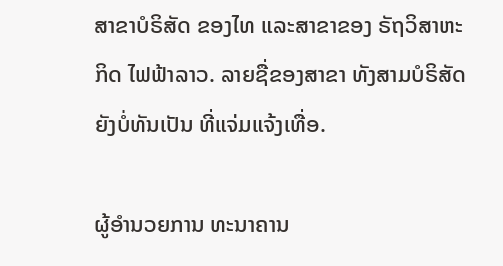ສາຂາບໍຣິສັດ ຂອງໄທ ແລະສາຂາຂອງ ຣັຖວິສາຫະກິດ ໄຟຟ້າລາວ. ລາຍຊື່ຂອງສາຂາ ທັງສາມບໍຣິສັດ ຍັງບໍ່ທັນເປັນ ທີ່ແຈ່ມແຈ້ງເທື່ອ.

ຜູ້ອໍານວຍການ ທະນາຄານ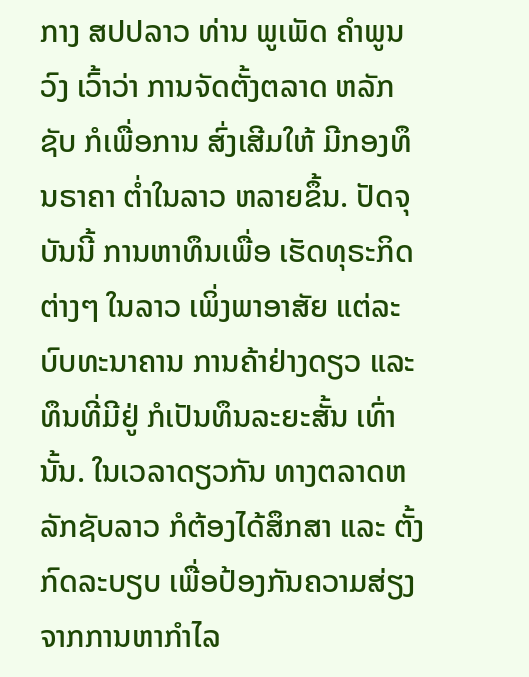ກາງ ສປປລາວ ທ່ານ ພູເພັດ ຄຳພູນວົງ ເວົ້າວ່າ ການຈັດຕັ້ງຕລາດ ຫລັກຊັບ ກໍເພື່ອການ ສົ່ງເສີມໃຫ້ ມີກອງທຶນຣາຄາ ຕໍ່າໃນລາວ ຫລາຍຂຶ້ນ. ປັດຈຸບັນນີ້ ການຫາທຶນເພື່ອ ເຮັດທຸຣະກິດຕ່າງໆ ໃນລາວ ເພິ່ງພາອາສັຍ ແຕ່ລະບົບທະນາຄານ ການຄ້າຢ່າງດຽວ ແລະ ທຶນທີ່ມີຢູ່ ກໍເປັນທຶນລະຍະສັ້ນ ເທົ່ານັ້ນ. ໃນເວລາດຽວກັນ ທາງຕລາດຫລັກຊັບລາວ ກໍຕ້ອງໄດ້ສຶກສາ ແລະ ຕັ້ງກົດລະບຽບ ເພື່ອປ້ອງກັນຄວາມສ່ຽງ ຈາກການຫາກຳໄລ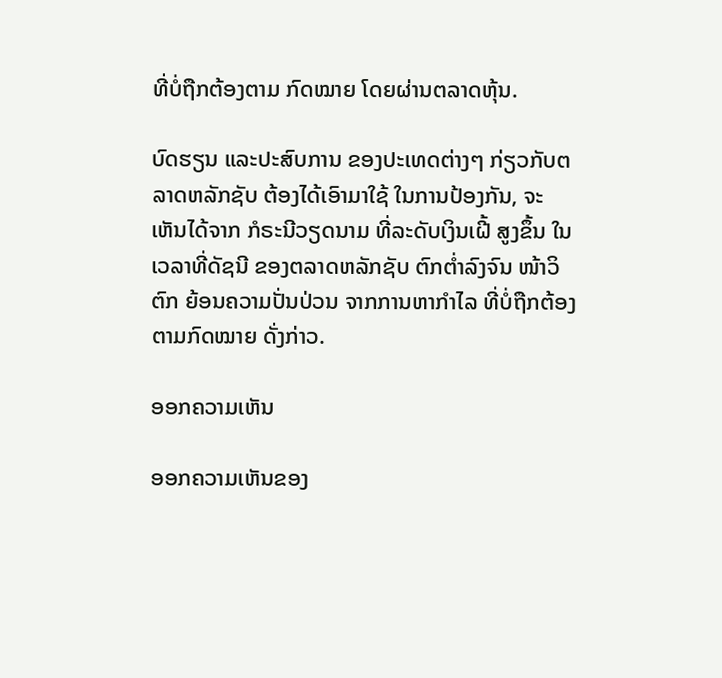ທີ່ບໍ່ຖືກຕ້ອງຕາມ ກົດໝາຍ ໂດຍຜ່ານຕລາດຫຸ້ນ.

ບົດຮຽນ ແລະປະສົບການ ຂອງປະເທດຕ່າງໆ ກ່ຽວກັບຕລາດຫລັກຊັບ ຕ້ອງໄດ້ເອົາມາໃຊ້ ໃນການປ້ອງກັນ, ຈະເຫັນໄດ້ຈາກ ກໍຣະນີວຽດນາມ ທີ່ລະດັບເງິນເຝີ້ ສູງຂຶ້ນ ໃນເວລາທີ່ດັຊນີ ຂອງຕລາດຫລັກຊັບ ຕົກຕໍ່າລົງຈົນ ໜ້າວິຕົກ ຍ້ອນຄວາມປັ່ນປ່ວນ ຈາກການຫາກຳໄລ ທີ່ບໍ່ຖືກຕ້ອງ ຕາມກົດໝາຍ ດັ່ງກ່າວ.

ອອກຄວາມເຫັນ

ອອກຄວາມເຫັນຂອງ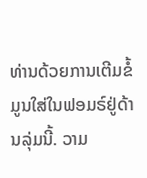ທ່ານດ້ວຍການເຕີມຂໍ້ມູນໃສ່ໃນຟອມຣ໌ຢູ່ດ້ານລຸ່ມນີ້. ວາມ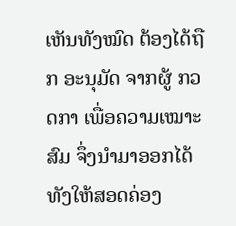ເຫັນທັງໝົດ ຕ້ອງໄດ້ຖືກ ອະນຸມັດ ຈາກຜູ້ ກວດກາ ເພື່ອຄວາມເໝາະສົມ ຈຶ່ງນໍາມາອອກໄດ້ ທັງໃຫ້ສອດຄ່ອງ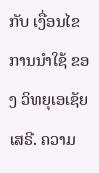ກັບ ເງື່ອນໄຂ ການນຳໃຊ້ ຂອງ ວິທຍຸເອເຊັຍເສຣີ. ຄວາມ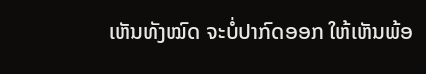ເຫັນທັງໝົດ ຈະບໍ່ປາກົດອອກ ໃຫ້ເຫັນພ້ອ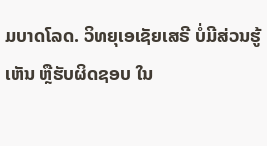ມບາດໂລດ. ວິທຍຸເອເຊັຍເສຣີ ບໍ່ມີສ່ວນຮູ້ເຫັນ ຫຼືຮັບຜິດຊອບ ໃນ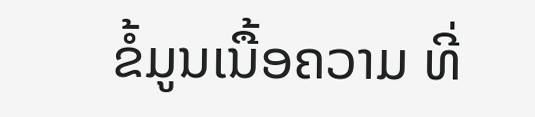ຂໍ້ມູນເນື້ອຄວາມ ທີ່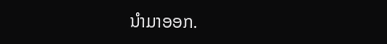ນໍາມາອອກ.